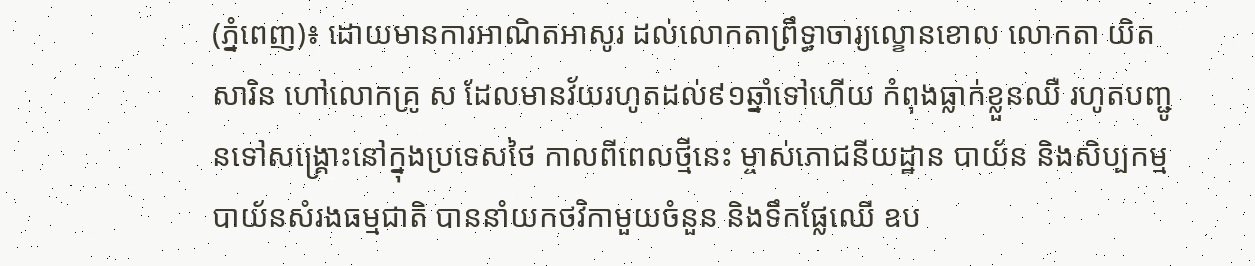(ភ្នំពេញ)៖ ដោយមានការអាណិតអាសូរ ដល់លោកតាព្រឹទ្ធាចារ្យល្ខោនខោល លោកតា យិត សារិន ហៅលោកគ្រូ ស ដែលមានវ័យរហូតដល់៩១ឆ្នាំទៅហើយ កំពុងធ្លាក់ខ្លួនឈឺ រហូតបញ្ជូនទៅសង្គ្រោះនៅក្នុងប្រទេសថៃ កាលពីពេលថ្មីនេះ ម្ចាស់ភោជនីយដ្ឋាន បាយ័ន និងសិប្បកម្ម បាយ័នសំរងធម្មជាតិ បាននាំយកថវិកាមួយចំនួន និងទឹកផ្លែឈើ ឧប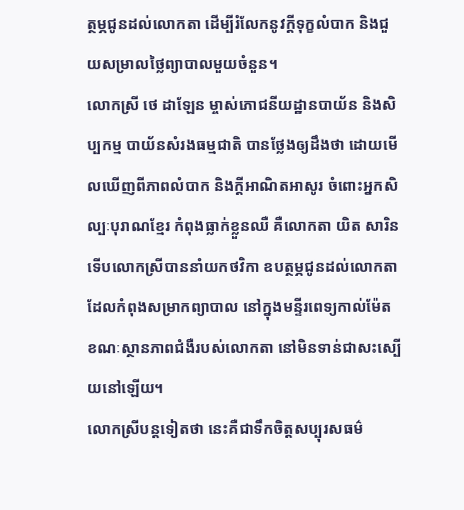ត្ថម្ភជូនដល់លោកតា ដើម្បីរំលែកនូវក្ដីទុក្ខលំបាក និងជួយសម្រាលថ្លៃព្យាបាលមួយចំនួន។
លោកស្រី ថេ ដាឡែន ម្ចាស់ភោជនីយដ្ឋានបាយ័ន និងសិប្បកម្ម បាយ័នសំរងធម្មជាតិ បានថ្លែងឲ្យដឹងថា ដោយមើលឃើញពីភាពលំបាក និងក្ដីអាណិតអាសូរ ចំពោះអ្នកសិល្បៈបុរាណខ្មែរ កំពុងធ្លាក់ខ្លួនឈឺ គឺលោកតា យិត សារិន ទើបលោកស្រីបាននាំយកថវិកា ឧបត្ថម្ភជូនដល់លោកតា ដែលកំពុងសម្រាកព្យាបាល នៅក្នុងមន្ទីរពេទ្យកាល់ម៉ែត ខណៈស្ថានភាពជំងឺរបស់លោកតា នៅមិនទាន់ជាសះស្បើយនៅឡើយ។
លោកស្រីបន្តទៀតថា នេះគឺជាទឹកចិត្តសប្បុរសធម៌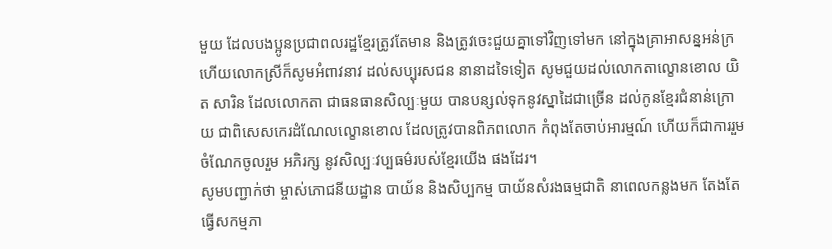មួយ ដែលបងប្អូនប្រជាពលរដ្ឋខ្មែរត្រូវតែមាន និងត្រូវចេះជួយគ្នាទៅវិញទៅមក នៅក្នុងគ្រាអាសន្នអន់ក្រ ហើយលោកស្រីក៏សូមអំពាវនាវ ដល់សប្បុរសជន នានាដទៃទៀត សូមជួយដល់លោកតាល្ខោនខោល យិត សារិន ដែលលោកតា ជាធនធានសិល្បៈមួយ បានបន្សល់ទុកនូវស្នាដៃជាច្រើន ដល់កូនខ្មែរជំនាន់ក្រោយ ជាពិសេសកេរដំណែលល្ខោនខោល ដែលត្រូវបានពិភពលោក កំពុងតែចាប់អារម្មណ៍ ហើយក៏ជាការរួមចំណែកចូលរួម អភិរក្ស នូវសិល្បៈវប្បធម៌របស់ខ្មែរយើង ផងដែរ។
សូមបញ្ជាក់ថា ម្ចាស់ភោជនីយដ្ឋាន បាយ័ន និងសិប្បកម្ម បាយ័នសំរងធម្មជាតិ នាពេលកន្លងមក តែងតែធ្វើសកម្មភា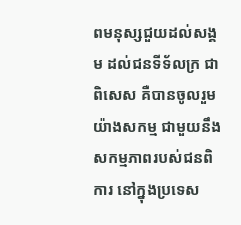ពមនុស្សជួយដល់សង្គម ដល់ជនទីទ័លក្រ ជាពិសេស គឺបានចូលរួមយ៉ាងសកម្ម ជាមួយនឹងសកម្មភាពរបស់ជនពិការ នៅក្នុងប្រទេស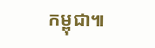កម្ពុជា៕